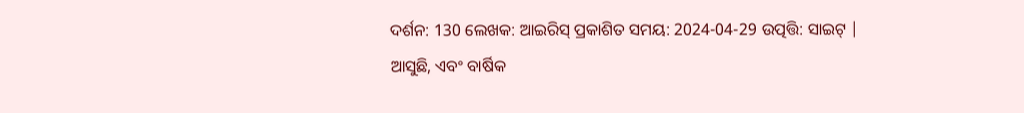ଦର୍ଶନ: 130 ଲେଖକ: ଆଇରିସ୍ ପ୍ରକାଶିତ ସମୟ: 2024-04-29 ଉତ୍ପତ୍ତି: ସାଇଟ୍ |
ଆସୁଛି, ଏବଂ ବାର୍ଷିକ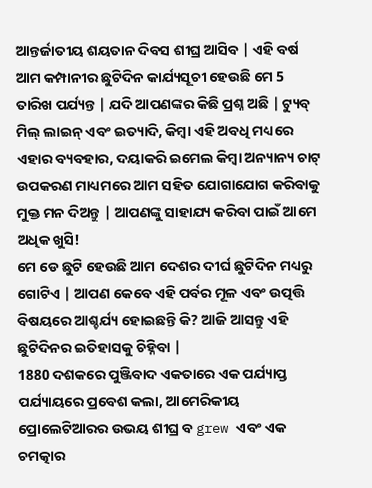ଆନ୍ତର୍ଜାତୀୟ ଶୟତାନ ଦିବସ ଶୀଘ୍ର ଆସିବ | ଏହି ବର୍ଷ ଆମ କମ୍ପାନୀର ଛୁଟିଦିନ କାର୍ଯ୍ୟସୂଚୀ ହେଉଛି ମେ 5 ତାରିଖ ପର୍ଯ୍ୟନ୍ତ | ଯଦି ଆପଣଙ୍କର କିଛି ପ୍ରଶ୍ନ ଅଛି | ଟ୍ୟୁବ୍ ମିଲ୍ ଲାଇନ୍ ଏବଂ ଇତ୍ୟାଦି, କିମ୍ବା ଏହି ଅବଧି ମଧ୍ୟରେ ଏହାର ବ୍ୟବହାର, ଦୟାକରି ଇମେଲ କିମ୍ବା ଅନ୍ୟାନ୍ୟ ଚାଟ୍ ଉପକରଣ ମାଧ୍ୟମରେ ଆମ ସହିତ ଯୋଗାଯୋଗ କରିବାକୁ ମୁକ୍ତ ମନ ଦିଅନ୍ତୁ | ଆପଣଙ୍କୁ ସାହାଯ୍ୟ କରିବା ପାଇଁ ଆମେ ଅଧିକ ଖୁସି!
ମେ ଡେ ଛୁଟି ହେଉଛି ଆମ ଦେଶର ଦୀର୍ଘ ଛୁଟିଦିନ ମଧ୍ୟରୁ ଗୋଟିଏ | ଆପଣ କେବେ ଏହି ପର୍ବର ମୂଳ ଏବଂ ଉତ୍ପତ୍ତି ବିଷୟରେ ଆଶ୍ଚର୍ଯ୍ୟ ହୋଇଛନ୍ତି କି? ଆଜି ଆସନ୍ତୁ ଏହି ଛୁଟିଦିନର ଇତିହାସକୁ ଚିହ୍ନିବା |
1880 ଦଶକରେ ପୁଞ୍ଜିବାଦ ଏକତାରେ ଏକ ପର୍ଯ୍ୟାପ୍ତ ପର୍ଯ୍ୟାୟରେ ପ୍ରବେଶ କଲା, ଆମେରିକୀୟ ପ୍ରୋଲେଟିଆରର ଉଭୟ ଶୀଘ୍ର ବ grew ଏବଂ ଏକ ଚମତ୍କାର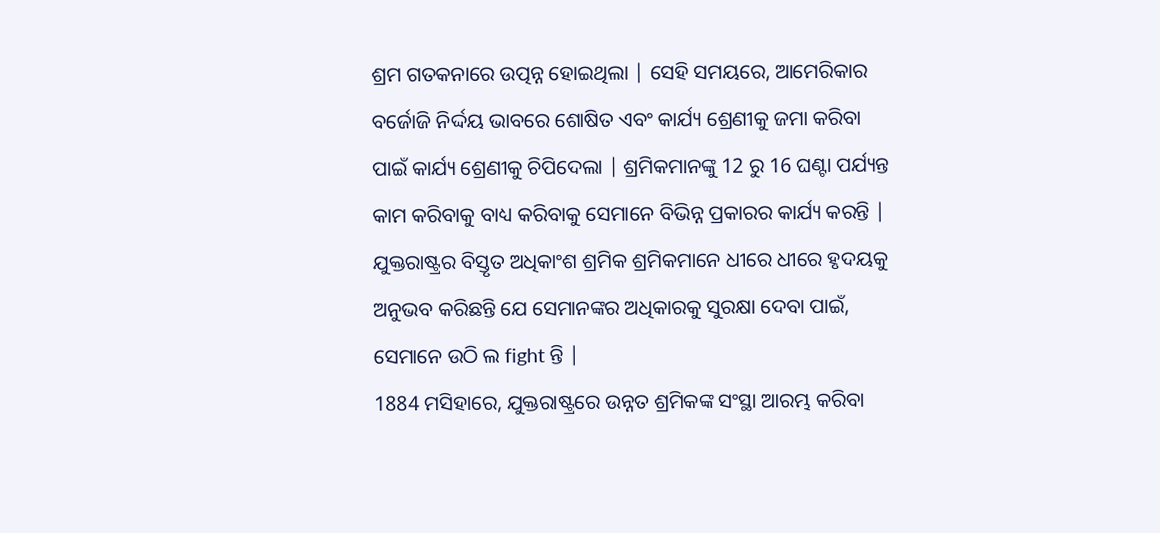ଶ୍ରମ ଗତକନାରେ ଉତ୍ପନ୍ନ ହୋଇଥିଲା | ସେହି ସମୟରେ, ଆମେରିକାର ବର୍ଜୋଜି ନିର୍ଦ୍ଦୟ ଭାବରେ ଶୋଷିତ ଏବଂ କାର୍ଯ୍ୟ ଶ୍ରେଣୀକୁ ଜମା କରିବା ପାଇଁ କାର୍ଯ୍ୟ ଶ୍ରେଣୀକୁ ଚିପିଦେଲା | ଶ୍ରମିକମାନଙ୍କୁ 12 ରୁ 16 ଘଣ୍ଟା ପର୍ଯ୍ୟନ୍ତ କାମ କରିବାକୁ ବାଧ୍ୟ କରିବାକୁ ସେମାନେ ବିଭିନ୍ନ ପ୍ରକାରର କାର୍ଯ୍ୟ କରନ୍ତି | ଯୁକ୍ତରାଷ୍ଟ୍ରର ବିସ୍ତୃତ ଅଧିକାଂଶ ଶ୍ରମିକ ଶ୍ରମିକମାନେ ଧୀରେ ଧୀରେ ହୃଦୟକୁ ଅନୁଭବ କରିଛନ୍ତି ଯେ ସେମାନଙ୍କର ଅଧିକାରକୁ ସୁରକ୍ଷା ଦେବା ପାଇଁ, ସେମାନେ ଉଠି ଲ fight ନ୍ତି |
1884 ମସିହାରେ, ଯୁକ୍ତରାଷ୍ଟ୍ରରେ ଉନ୍ନତ ଶ୍ରମିକଙ୍କ ସଂସ୍ଥା ଆରମ୍ଭ କରିବା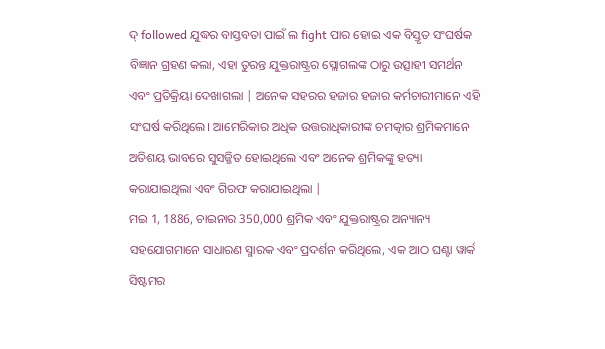ଦ୍ followed ଯୁଦ୍ଧର ବାସ୍ତବତା ପାଇଁ ଲ fight ପାର ହୋଇ ଏକ ବିସ୍ତୃତ ସଂଘର୍ଷକ ବିଜ୍ଞାନ ଗ୍ରହଣ କଲା, ଏହା ତୁରନ୍ତ ଯୁକ୍ତରାଷ୍ଟ୍ରର ସ୍ଲୋଗଲଙ୍କ ଠାରୁ ଉତ୍ସାହୀ ସମର୍ଥନ ଏବଂ ପ୍ରତିକ୍ରିୟା ଦେଖାଗଲା | ଅନେକ ସହରର ହଜାର ହଜାର କର୍ମଚାରୀମାନେ ଏହି ସଂଘର୍ଷ କରିଥିଲେ। ଆମେରିକାର ଅଧିକ ଉତ୍ତରାଧିକାରୀଙ୍କ ଚମତ୍କାର ଶ୍ରମିକମାନେ ଅତିଶୟ ଭାବରେ ସୁସଜ୍ଜିତ ହୋଇଥିଲେ ଏବଂ ଅନେକ ଶ୍ରମିକଙ୍କୁ ହତ୍ୟା କରାଯାଇଥିଲା ଏବଂ ଗିରଫ କରାଯାଇଥିଲା |
ମଇ 1, 1886, ଚାଇନାର 350,000 ଶ୍ରମିକ ଏବଂ ଯୁକ୍ତରାଷ୍ଟ୍ରର ଅନ୍ୟାନ୍ୟ ସହଯୋଗମାନେ ସାଧାରଣ ସ୍ମାରକ ଏବଂ ପ୍ରଦର୍ଶନ କରିଥିଲେ, ଏକ ଆଠ ଘଣ୍ଟା ୱାର୍କ ସିଷ୍ଟମର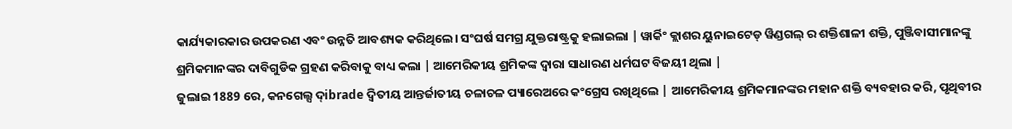କାର୍ଯ୍ୟକାରକାର ଉପକରଣ ଏବଂ ଉନ୍ନତି ଆବଶ୍ୟକ କରିଥିଲେ। ସଂଘର୍ଷ ସମଗ୍ର ଯୁକ୍ତରାଷ୍ଟ୍ରକୁ ହଲାଇଲା | ୱାର୍କିଂ କ୍ଲାଶର ୟୁନାଇଟେଡ୍ ୱିଣ୍ଡଗଲ୍ ର ଶକ୍ତିଶାଳୀ ଶକ୍ତି, ପୁଞ୍ଜିବାସୀମାନଙ୍କୁ ଶ୍ରମିକମାନଙ୍କର ଦାବିଗୁଡିକ ଗ୍ରହଣ କରିବାକୁ ବାଧ୍ୟ କଲା | ଆମେରିକୀୟ ଶ୍ରମିକଙ୍କ ଦ୍ୱାରା ସାଧାରଣ ଧର୍ମଘଟ ବିଜୟୀ ଥିଲା |
ଜୁଲାଇ 1889 ରେ, କନଗେଲ୍ସ ଦ୍ibrade ଦ୍ୱିତୀୟ ଆନ୍ତର୍ଜାତୀୟ ଚଳାଚଳ ପ୍ୟାରେଅରେ କଂଗ୍ରେସ ରଖିଥିଲେ | ଆମେରିକୀୟ ଶ୍ରମିକମାନଙ୍କର ମହାନ ଶକ୍ତି ବ୍ୟବହାର କରି, ପୃଥିବୀର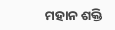ମହାନ ଶକ୍ତି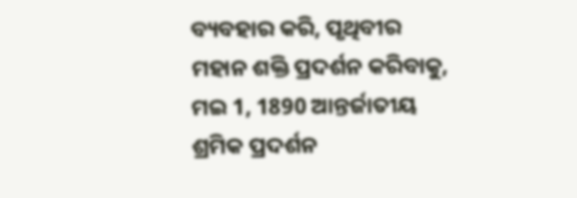ବ୍ୟବହାର କରି, ପୃଥିବୀର ମହାନ ଶକ୍ତି ପ୍ରଦର୍ଶନ କରିବାକୁ, ମଇ 1, 1890 ଆନ୍ତର୍ଜାତୀୟ ଶ୍ରମିକ ପ୍ରଦର୍ଶନ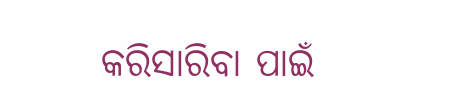କରିସାରିବା ପାଇଁ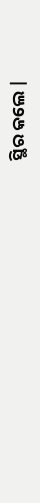ସ୍ଥିର କଲେ |